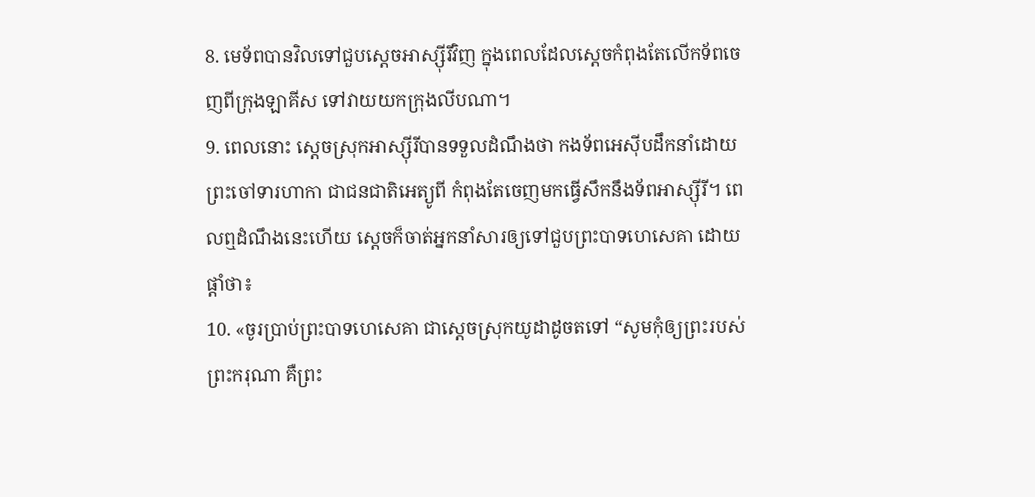8. មេទ័ពបានវិលទៅជួបស្ដេចអាស្ស៊ីរីវិញ ក្នុងពេលដែលស្ដេចកំពុងតែលើកទ័ពចេញពីក្រុងឡាគីស ទៅវាយយកក្រុងលីបណា។
9. ពេលនោះ ស្ដេចស្រុកអាស្ស៊ីរីបានទទួលដំណឹងថា កងទ័ពអេស៊ីបដឹកនាំដោយព្រះចៅទារហាកា ជាជនជាតិអេត្យូពី កំពុងតែចេញមកធ្វើសឹកនឹងទ័ពអាស្ស៊ីរី។ ពេលឮដំណឹងនេះហើយ ស្ដេចក៏ចាត់អ្នកនាំសារឲ្យទៅជួបព្រះបាទហេសេគា ដោយផ្ដាំថា៖
10. «ចូរប្រាប់ព្រះបាទហេសេគា ជាស្ដេចស្រុកយូដាដូចតទៅ “សូមកុំឲ្យព្រះរបស់ព្រះករុណា គឺព្រះ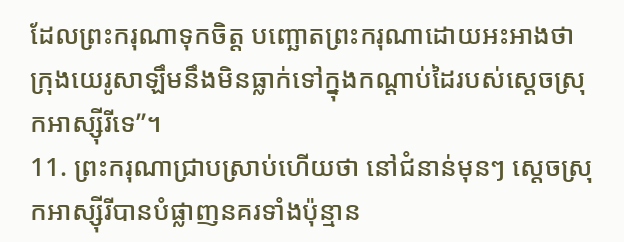ដែលព្រះករុណាទុកចិត្ត បញ្ឆោតព្រះករុណាដោយអះអាងថា ក្រុងយេរូសាឡឹមនឹងមិនធ្លាក់ទៅក្នុងកណ្ដាប់ដៃរបស់ស្ដេចស្រុកអាស្ស៊ីរីទេ”។
11. ព្រះករុណាជ្រាបស្រាប់ហើយថា នៅជំនាន់មុនៗ ស្ដេចស្រុកអាស្ស៊ីរីបានបំផ្លាញនគរទាំងប៉ុន្មាន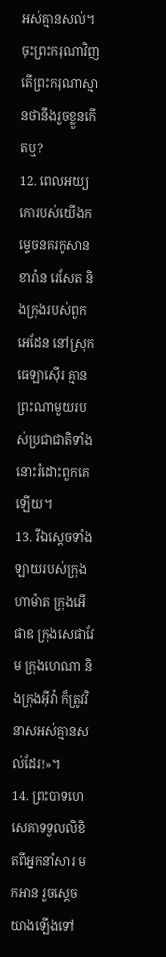អស់គ្មានសល់។ ចុះព្រះករុណាវិញ តើព្រះករុណាស្មានថានឹងរួចខ្លួនកើតឬ?
12. ពេលអយ្យកោរបស់យើងកម្ទេចនគរកូសាន ខារ៉ាន រេសែត និងក្រុងរបស់ពួកអេដែន នៅស្រុកធេឡាស៊ើរ គ្មានព្រះណាមួយរបស់ប្រជាជាតិទាំងនោះរំដោះពួកគេឡើយ។
13. រីឯស្ដេចទាំងឡាយរបស់ក្រុងហាម៉ាត ក្រុងអើផាឌ ក្រុងសេផាវែម ក្រុងហេណា និងក្រុងអ៊ីវ៉ា ក៏ត្រូវវិនាសអស់គ្មានសល់ដែរ!»។
14. ព្រះបាទហេសេគាទទួលលិខិតពីអ្នកនាំសារ មកអាន រួចស្ដេចយាងឡើងទៅ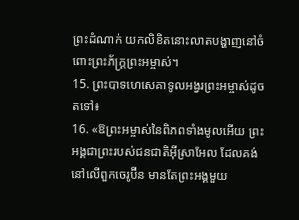ព្រះដំណាក់ យកលិខិតនោះលាតបង្ហាញនៅចំពោះព្រះភ័ក្ត្រព្រះអម្ចាស់។
15. ព្រះបាទហេសេគាទូលអង្វរព្រះអម្ចាស់ដូចតទៅ៖
16. «ឱព្រះអម្ចាស់នៃពិភពទាំងមូលអើយ ព្រះអង្គជាព្រះរបស់ជនជាតិអ៊ីស្រាអែល ដែលគង់នៅលើពួកចេរូប៊ីន មានតែព្រះអង្គមួយ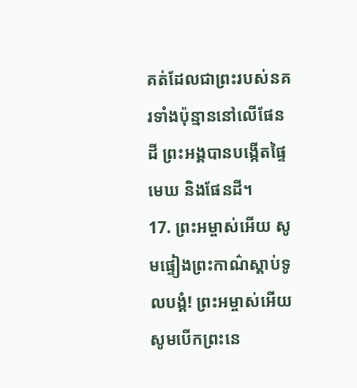គត់ដែលជាព្រះរបស់នគរទាំងប៉ុន្មាននៅលើផែនដី ព្រះអង្គបានបង្កើតផ្ទៃមេឃ និងផែនដី។
17. ព្រះអម្ចាស់អើយ សូមផ្ទៀងព្រះកាណ៌ស្ដាប់ទូលបង្គំ! ព្រះអម្ចាស់អើយ សូមបើកព្រះនេ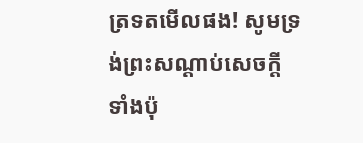ត្រទតមើលផង! សូមទ្រង់ព្រះសណ្ដាប់សេចក្ដីទាំងប៉ុ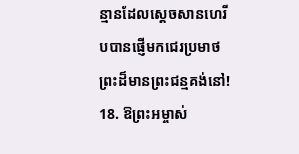ន្មានដែលស្ដេចសានហេរីបបានផ្ញើមកជេរប្រមាថ ព្រះដ៏មានព្រះជន្មគង់នៅ!
18. ឱព្រះអម្ចាស់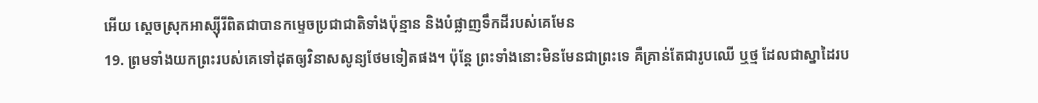អើយ ស្ដេចស្រុកអាស្ស៊ីរីពិតជាបានកម្ទេចប្រជាជាតិទាំងប៉ុន្មាន និងបំផ្លាញទឹកដីរបស់គេមែន
19. ព្រមទាំងយកព្រះរបស់គេទៅដុតឲ្យវិនាសសូន្យថែមទៀតផង។ ប៉ុន្តែ ព្រះទាំងនោះមិនមែនជាព្រះទេ គឺគ្រាន់តែជារូបឈើ ឬថ្ម ដែលជាស្នាដៃរប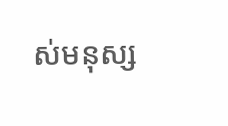ស់មនុស្ស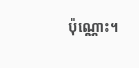ប៉ុណ្ណោះ។